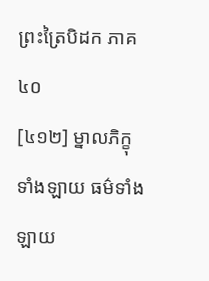ព្រះត្រៃបិដក ភាគ ៤០
[៤១២] ម្នាលភិក្ខុទាំងឡាយ ធម៌ទាំងឡាយ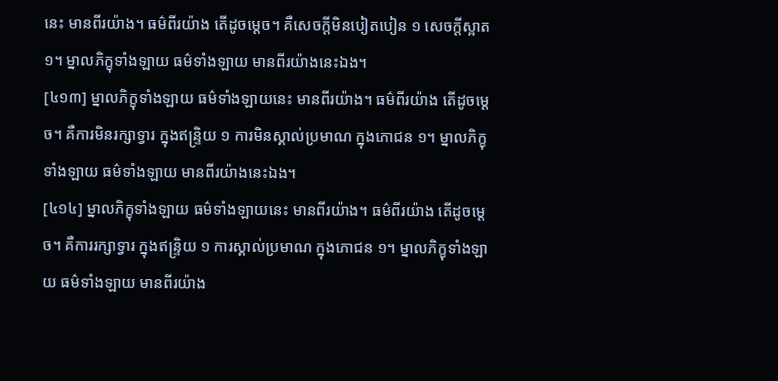នេះ មានពីរយ៉ាង។ ធម៌ពីរយ៉ាង តើដូចម្តេច។ គឺសេចក្តីមិនបៀតបៀន ១ សេចក្តីស្អាត ១។ ម្នាលភិក្ខុទាំងឡាយ ធម៌ទាំងឡាយ មានពីរយ៉ាងនេះឯង។
[៤១៣] ម្នាលភិក្ខុទាំងឡាយ ធម៌ទាំងឡាយនេះ មានពីរយ៉ាង។ ធម៌ពីរយ៉ាង តើដូចម្តេច។ គឺការមិនរក្សាទ្វារ ក្នុងឥន្ទ្រិយ ១ ការមិនស្គាល់ប្រមាណ ក្នុងភោជន ១។ ម្នាលភិក្ខុទាំងឡាយ ធម៌ទាំងឡាយ មានពីរយ៉ាងនេះឯង។
[៤១៤] ម្នាលភិក្ខុទាំងឡាយ ធម៌ទាំងឡាយនេះ មានពីរយ៉ាង។ ធម៌ពីរយ៉ាង តើដូចម្តេច។ គឺការរក្សាទ្វារ ក្នុងឥន្រ្ទិយ ១ ការស្គាល់ប្រមាណ ក្នុងភោជន ១។ ម្នាលភិក្ខុទាំងឡាយ ធម៌ទាំងឡាយ មានពីរយ៉ាង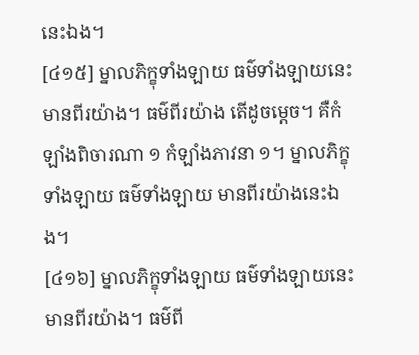នេះឯង។
[៤១៥] ម្នាលភិក្ខុទាំងឡាយ ធម៌ទាំងឡាយនេះ មានពីរយ៉ាង។ ធម៌ពីរយ៉ាង តើដូចម្តេច។ គឺកំឡាំងពិចារណា ១ កំឡាំងភាវនា ១។ ម្នាលភិក្ខុទាំងឡាយ ធម៌ទាំងឡាយ មានពីរយ៉ាងនេះឯង។
[៤១៦] ម្នាលភិក្ខុទាំងឡាយ ធម៌ទាំងឡាយនេះ មានពីរយ៉ាង។ ធម៌ពី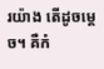រយ៉ាង តើដូចម្តេច។ គឺកំ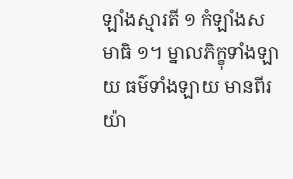ឡាំងស្មារតី ១ កំឡាំងសមាធិ ១។ ម្នាលភិក្ខុទាំងឡាយ ធម៌ទាំងឡាយ មានពីរយ៉ា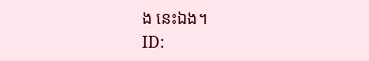ង នេះឯង។
ID: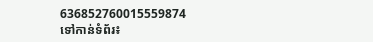636852760015559874
ទៅកាន់ទំព័រ៖